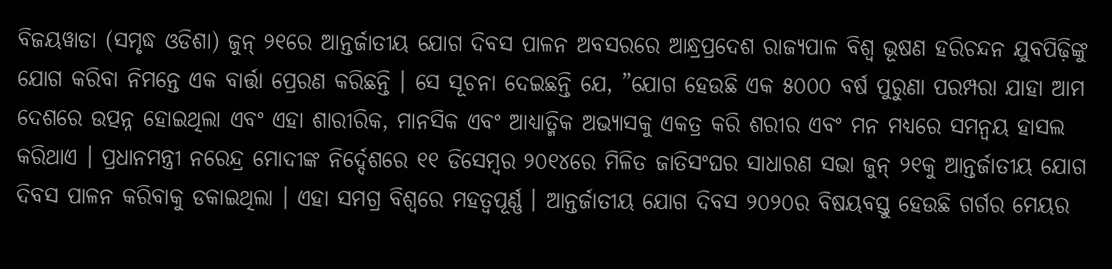ବିଜୟୱାଡା (ସମୃଦ୍ଧ ଓଡିଶା) ଜୁନ୍ ୨୧ରେ ଆନ୍ତର୍ଜାତୀୟ ଯୋଗ ଦିବସ ପାଳନ ଅବସରରେ ଆନ୍ଧ୍ରପ୍ରଦେଶ ରାଜ୍ୟପାଳ ବିଶ୍ୱ ଭୂଷଣ ହରିଚନ୍ଦନ ଯୁବପିଢ଼ିଙ୍କୁ ଯୋଗ କରିବା ନିମନ୍ତେ ଏକ ବାର୍ତ୍ତା ପ୍ରେରଣ କରିଛନ୍ତି । ସେ ସୂଚନା ଦେଇଛନ୍ତି ଯେ, ”ଯୋଗ ହେଉଛି ଏକ ୫୦୦୦ ବର୍ଷ ପୁରୁଣା ପରମ୍ପରା ଯାହା ଆମ ଦେଶରେ ଉତ୍ପନ୍ନ ହୋଇଥିଲା ଏବଂ ଏହା ଶାରୀରିକ, ମାନସିକ ଏବଂ ଆଧ୍ୟାତ୍ମିକ ଅଭ୍ୟାସକୁ ଏକତ୍ର କରି ଶରୀର ଏବଂ ମନ ମଧ୍ୟରେ ସମନ୍ୱୟ ହାସଲ କରିଥାଏ । ପ୍ରଧାନମନ୍ତ୍ରୀ ନରେନ୍ଦ୍ର ମୋଦୀଙ୍କ ନିର୍ଦ୍ଦେଶରେ ୧୧ ଡିସେମ୍ବର ୨୦୧୪ରେ ମିଳିତ ଜାତିସଂଘର ସାଧାରଣ ସଭା ଜୁନ୍ ୨୧କୁ ଆନ୍ତର୍ଜାତୀୟ ଯୋଗ ଦିବସ ପାଳନ କରିବାକୁ ଡକାଇଥିଲା । ଏହା ସମଗ୍ର ବିଶ୍ୱରେ ମହତ୍ୱପୂର୍ଣ୍ଣ । ଆନ୍ତର୍ଜାତୀୟ ଯୋଗ ଦିବସ ୨୦୨୦ର ବିଷୟବସ୍ତୁ ହେଉଛି ଗର୍ଗର ମେୟର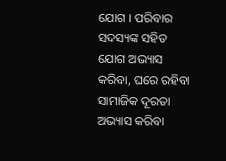ଯୋଗ । ପରିବାର ସଦସ୍ୟଙ୍କ ସହିତ ଯୋଗ ଅଭ୍ୟାସ କରିବା, ଘରେ ରହିବା ସାମାଜିକ ଦୂରତା ଅଭ୍ୟାସ କରିବା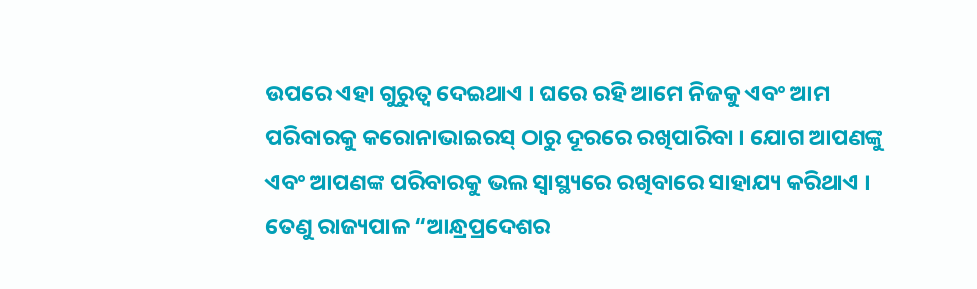ଉପରେ ଏହା ଗୁରୁତ୍ୱ ଦେଇଥାଏ । ଘରେ ରହି ଆମେ ନିଜକୁ ଏବଂ ଆମ ପରିବାରକୁ କରୋନାଭାଇରସ୍ ଠାରୁ ଦୂରରେ ରଖିପାରିବା । ଯୋଗ ଆପଣଙ୍କୁ ଏବଂ ଆପଣଙ୍କ ପରିବାରକୁ ଭଲ ସ୍ୱାସ୍ଥ୍ୟରେ ରଖିବାରେ ସାହାଯ୍ୟ କରିଥାଏ । ତେଣୁ ରାଜ୍ୟପାଳ “ଆନ୍ଧ୍ରପ୍ରଦେଶର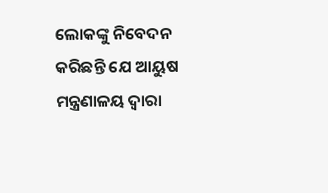ଲୋକଙ୍କୁ ନିବେଦନ କରିଛନ୍ତି ଯେ ଆୟୁଷ ମନ୍ତ୍ରଣାଳୟ ଦ୍ୱାରା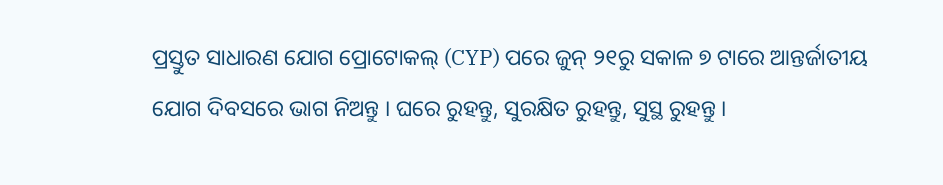ପ୍ରସ୍ତୁତ ସାଧାରଣ ଯୋଗ ପ୍ରୋଟୋକଲ୍ (CYP) ପରେ ଜୁନ୍ ୨୧ରୁ ସକାଳ ୭ ଟାରେ ଆନ୍ତର୍ଜାତୀୟ ଯୋଗ ଦିବସରେ ଭାଗ ନିଅନ୍ତୁ । ଘରେ ରୁହନ୍ତୁ, ସୁରକ୍ଷିତ ରୁହନ୍ତୁ, ସୁସ୍ଥ ରୁହନ୍ତୁ ।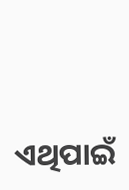ଏଥିପାଇଁ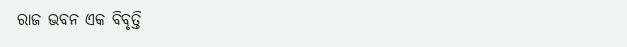ରାଜ ଭବନ ଏକ ବିବୃତ୍ତି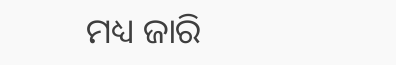ମଧ୍ୟ ଜାରି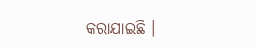କରାଯାଇଛି ।